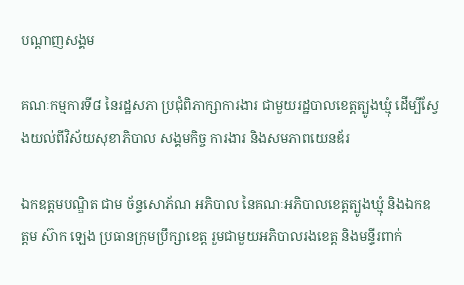បណ្តាញសង្គម

គណៈកម្មការទី៨ នៃរដ្ឋសភា ប្រជុំពិភាក្សាការងារ ជាមួយរដ្ឋបាលខេត្តត្បូងឃ្មុំ ដើម្បីស្វែងយល់ពីវិស័យសុខាភិបាល សង្គមកិច្ច ការងារ និងសមភាពយេនឌ័រ

ឯកឧត្តមបណ្ឌិត ជាម ច័ន្ទសោភ័ណ អភិបាល នៃគណៈអភិបាលខេត្តត្បូងឃ្មុំ និងឯកឧត្តម ស៊ាក ឡេង ប្រធានក្រុមប្រឹក្សាខេត្ត រួមជាមួយអភិបាលរងខេត្ត និងមន្ទីរពាក់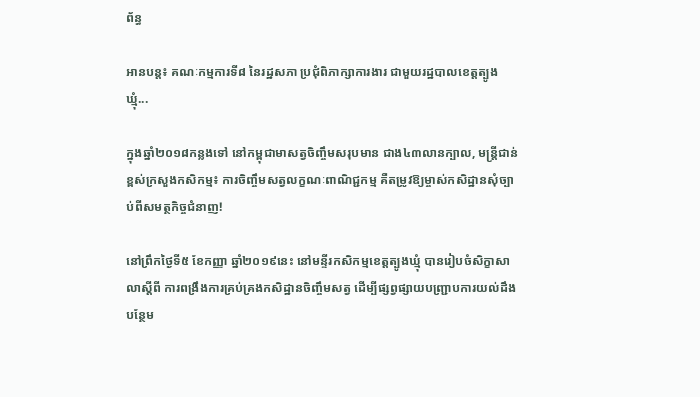ព័ន្ធ

អានបន្ត៖ គណៈកម្មការទី៨ នៃរដ្ឋសភា ប្រជុំពិភាក្សាការងារ ជាមួយរដ្ឋបាលខេត្តត្បូងឃ្មុំ...

ក្នុងឆ្នាំ២០១៨កន្លងទៅ នៅកម្ពុជាមាសត្វចិញ្ចឹមសរុបមាន ជាង៤៣លានក្បាល, មន្ត្រីជាន់ខ្ពស់ក្រសួងកសិកម្ម៖ ការចិញ្ចឹមសត្វលក្ខណៈពាណិជ្ជកម្ម គឺតម្រូវឱ្យម្ចាស់កសិដ្ឋានសុំច្បាប់ពីសមត្ថកិច្ចជំនាញ!

នៅព្រឹកថ្ងៃទី៥ ខែកញ្ញា ឆ្នាំ២០១៩នេះ នៅមន្ទីរកសិកម្មខេត្តត្បូងឃ្មុំ បានរៀបចំសិក្ខាសាលាស្ដីពី ការពង្រឹងការគ្រប់គ្រងកសិដ្ឋានចិញ្ចឹមសត្វ ដើម្បីផ្សព្វផ្សាយបញ្ជ្រាបការយល់ដឹងបន្ថែម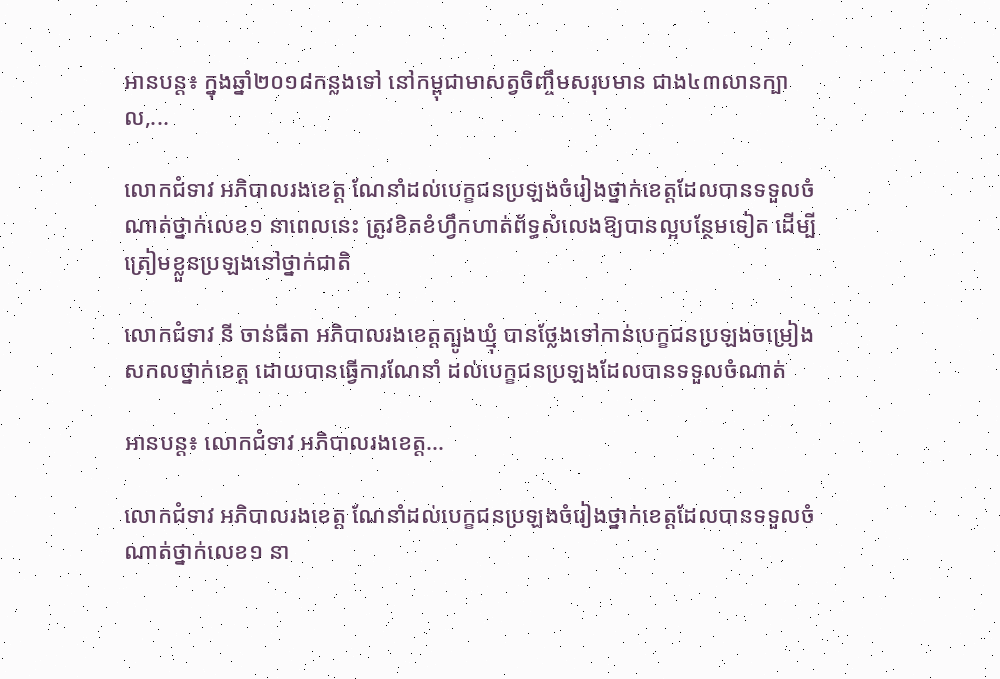អានបន្ត៖ ក្នុងឆ្នាំ២០១៨កន្លងទៅ នៅកម្ពុជាមាសត្វចិញ្ចឹមសរុបមាន ជាង៤៣លានក្បាល,...

លោកជំទាវ អភិបាលរងខេត្ត ណែនាំដល់បេក្ខជនប្រឡងចំរៀងថ្នាក់ខេត្តដែលបានទទួលចំណាត់ថ្នាក់លេខ១ នាពេលនេះ ត្រូវខិតខំហ្វឹកហាត់ព័ទ្ធសំលេងឱ្យបានល្អបន្ថែមទៀត ដើម្បីត្រៀមខ្លួនប្រឡងនៅថ្នាក់ជាតិ

លោកជំទាវ នី ចាន់ធីតា អភិបាលរងខេត្តត្បូងឃ្មុំ បានថ្លែងទៅកាន់បេក្ខជនប្រឡងចម្រៀងសកលថ្នាក់ខេត្ត ដោយបានធ្វើការណែនាំ ដល់បេក្ខជនប្រឡងដែលបានទទួលចំណាត់

អានបន្ត៖ លោកជំទាវ អភិបាលរងខេត្ត...

លោកជំទាវ អភិបាលរងខេត្ត ណែនាំដល់បេក្ខជនប្រឡងចំរៀងថ្នាក់ខេត្តដែលបានទទួលចំណាត់ថ្នាក់លេខ១ នា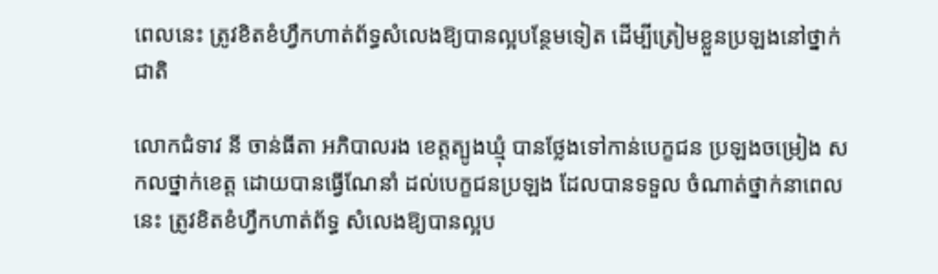ពេលនេះ ត្រូវខិតខំហ្វឹកហាត់ព័ទ្ធសំលេងឱ្យបានល្អបន្ថែមទៀត ដើម្បីត្រៀមខ្លួនប្រឡងនៅថ្នាក់ជាតិ

លោកជំទាវ នី ចាន់ធីតា អភិបាលរង ខេត្តត្បូងឃ្មុំ បានថ្លែងទៅកាន់បេក្ខជន ប្រឡងចម្រៀង សកលថ្នាក់ខេត្ត ដោយបានធ្វើណែនាំ ដល់បេក្ខជនប្រឡង ដែលបានទទួល ចំណាត់ថ្នាក់នាពេលនេះ ត្រូវខិតខំហ្វឹកហាត់ព័ទ្ធ សំលេងឱ្យបានល្អប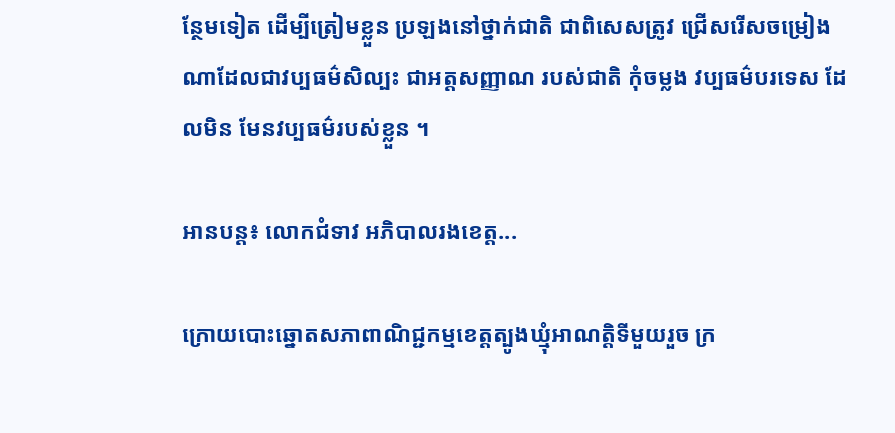ន្ថែមទៀត ដើម្បីត្រៀមខ្លួន ប្រឡងនៅថ្នាក់ជាតិ ជាពិសេសត្រូវ ជ្រើសរើសចម្រៀង ណាដែលជាវប្បធម៌សិល្បះ ជាអត្តសញ្ញាណ របស់ជាតិ កុំចម្លង វប្បធម៌បរទេស ដែលមិន មែនវប្បធម៌របស់ខ្លួន ។

អានបន្ត៖ លោកជំទាវ អភិបាលរងខេត្ត...

ក្រោយបោះឆ្នោតសភាពាណិជ្ជកម្មខេត្តត្បូងឃ្មុំអាណត្តិទីមួយរួច ក្រ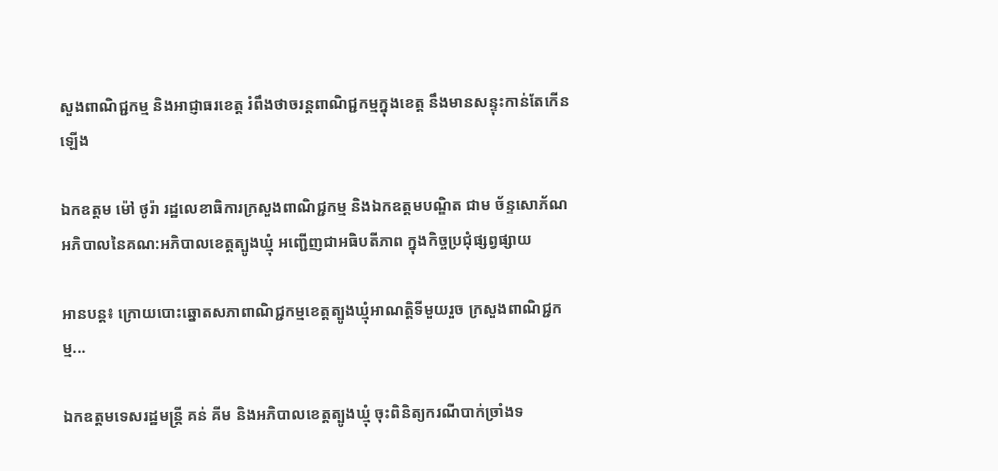សួងពាណិជ្ជកម្ម និងអាជ្ញាធរខេត្ត រំពឹងថាចរន្តពាណិជ្ជកម្មក្នុងខេត្ត នឹងមានសន្ទុះកាន់តែកើនឡើង

ឯកឧត្តម ម៉ៅ ថូរ៉ា រដ្ឋលេខាធិការក្រសួងពាណិជ្ជកម្ម និងឯកឧត្តមបណ្ឌិត ជាម ច័ន្ទសោភ័ណ អភិបាលនៃគណ:អភិបាលខេត្តត្បូងឃ្មុំ អញ្ជើញជាអធិបតីភាព ក្នុងកិច្ចប្រជុំផ្សព្វផ្សាយ

អានបន្ត៖ ក្រោយបោះឆ្នោតសភាពាណិជ្ជកម្មខេត្តត្បូងឃ្មុំអាណត្តិទីមួយរួច ក្រសួងពាណិជ្ជកម្ម...

ឯកឧត្តមទេសរដ្ឋមន្ត្រី គន់ គីម និងអភិបាលខេត្តត្បូងឃ្មុំ ចុះពិនិត្យករណីបាក់ច្រាំងទ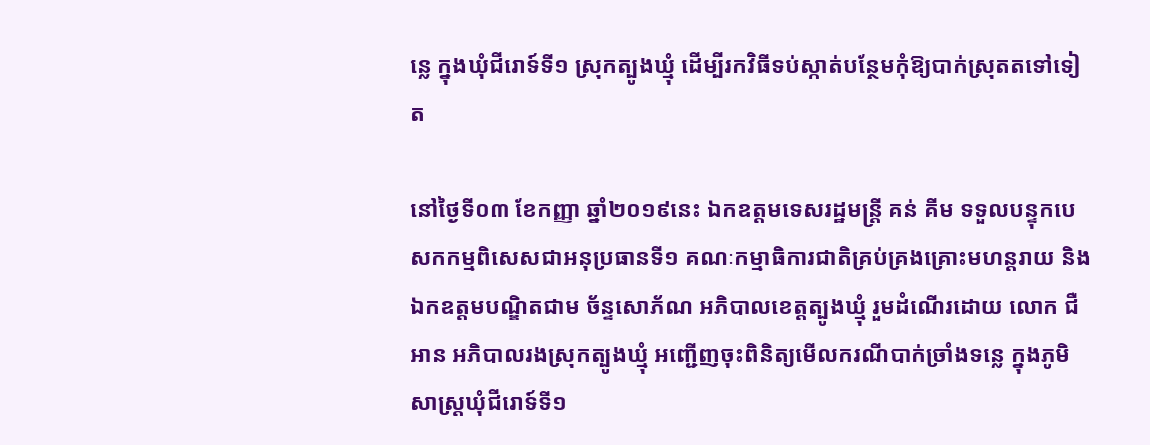ន្លេ ក្នុងឃុំជីរោទ៍ទី១ ស្រុកត្បូងឃ្មុំ ដើម្បីរកវិធីទប់ស្កាត់បន្ថែមកុំឱ្យបាក់ស្រុតតទៅទៀត

នៅថ្ងៃទី០៣ ខែកញ្ញា ឆ្នាំ២០១៩នេះ ឯកឧត្តមទេសរដ្ឋមន្ត្រី គន់ គីម ទទួលបន្ទុកបេសកកម្មពិសេសជាអនុប្រធានទី១ គណៈកម្មាធិការជាតិគ្រប់គ្រងគ្រោះមហន្តរាយ និងឯកឧត្តមបណ្ឌិតជាម ច័ន្ទសោភ័ណ អភិបាលខេត្តត្បូងឃ្មុំ រួមដំណើរដោយ លោក ជឺ អាន អភិបាលរងស្រុកត្បូងឃ្មុំ អញ្ជើញចុះពិនិត្យមើលករណីបាក់ច្រាំងទន្លេ ក្នុងភូមិសាស្ត្រឃុំជីរោទ៍ទី១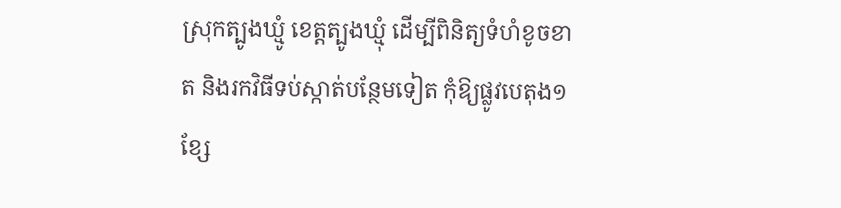ស្រុកត្បូងឃ្មូំ ខេត្តត្បូងឃ្មុំ ដើម្បីពិនិត្យទំហំខូចខាត និងរកវិធីទប់ស្កាត់បន្ថែមទៀត កុំឱ្យផ្លូវបេតុង១ខ្សែ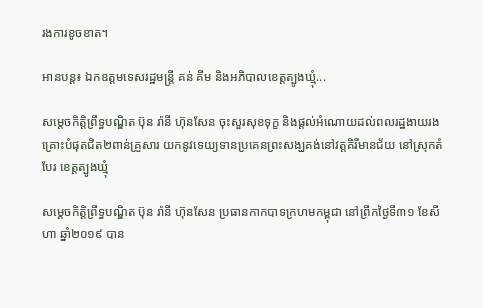រងការខូចខាត។

អានបន្ត៖ ឯកឧត្តមទេសរដ្ឋមន្ត្រី គន់ គីម និងអភិបាលខេត្តត្បូងឃ្មុំ...

សម្ដេចកិត្ដិព្រឹទ្ធបណ្ឌិត ប៊ុន រ៉ានី ហ៊ុនសែន ចុះសួរសុខទុក្ខ និងផ្ដល់អំណោយដល់ពលរដ្ឋងាយរងគ្រោះបំផុតជិត២ពាន់គ្រួសារ យកនូវទេយ្យទានប្រគេនព្រះសង្ឃគង់នៅវត្ដគិរីមានជ័យ នៅស្រុកតំបែរ ខេត្ដត្បូងឃ្មុំ

សម្ដេចកិត្ដិព្រឹទ្ធបណ្ឌិត ប៊ុន រ៉ានី ហ៊ុនសែន ប្រធានកាកបាទក្រហមកម្ពុជា នៅព្រឹកថ្ងៃទី៣១ ខែសីហា ឆ្នាំ២០១៩ បាន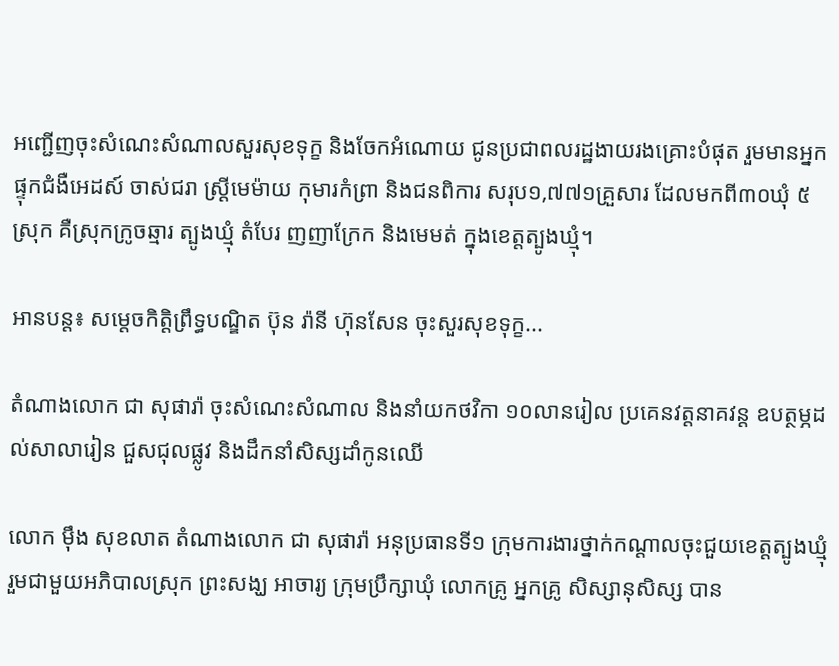អញ្ជើញចុះសំណេះសំណាលសួរសុខទុក្ខ និងចែកអំណោយ ជូនប្រជាពលរដ្ឋងាយរងគ្រោះបំផុត រួមមានអ្នកផ្ទុកជំងឺអេដស៍ ចាស់ជរា ស្ដ្រីមេម៉ាយ កុមារកំព្រា និងជនពិការ សរុប១,៧៧១គ្រួសារ ដែលមកពី៣០ឃុំ ៥ស្រុក គឺស្រុកក្រូចឆ្មារ ត្បូងឃ្មុំ តំបែរ ញញាក្រែក និងមេមត់ ក្នុងខេត្តត្បូងឃ្មុំ។

អានបន្ត៖ សម្ដេចកិត្ដិព្រឹទ្ធបណ្ឌិត ប៊ុន រ៉ានី ហ៊ុនសែន ចុះសួរសុខទុក្ខ...

តំណាងលោក ជា សុផារ៉ា ចុះសំណេះសំណាល និងនាំយកថវិកា ១០លានរៀល ប្រគេនវត្តនាគវន្ត ឧបត្ថម្ភដល់សាលារៀន ជួសជុលផ្លូវ និងដឹកនាំសិស្សដាំកូនឈើ

លោក ម៉ឹង សុខលាត តំណាងលោក ជា សុផារ៉ា អនុប្រធានទី១ ក្រុមការងារថ្នាក់កណ្តាលចុះជួយខេត្តត្បូងឃ្មុំ រួមជាមួយអភិបាលស្រុក ព្រះសង្ឃ អាចារ្យ ក្រុមប្រឹក្សាឃុំ លោកគ្រូ អ្នកគ្រូ សិស្សានុសិស្ស បាន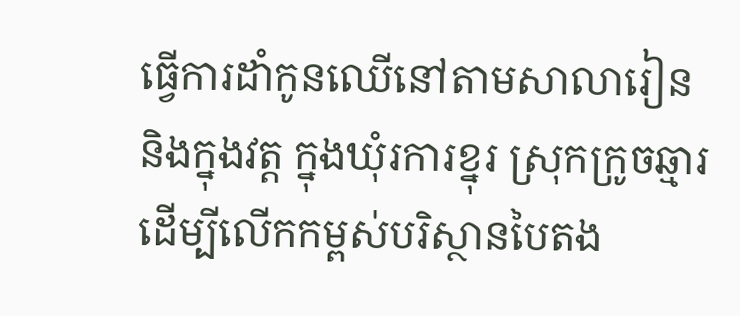ធ្វើការដាំកូនឈើនៅតាមសាលារៀន និងក្នុងវត្ត ក្នុងឃុំរការខ្នុរ ស្រុកក្រូចឆ្មារ ដើម្បីលើកកម្ពស់បរិស្ថានបៃតង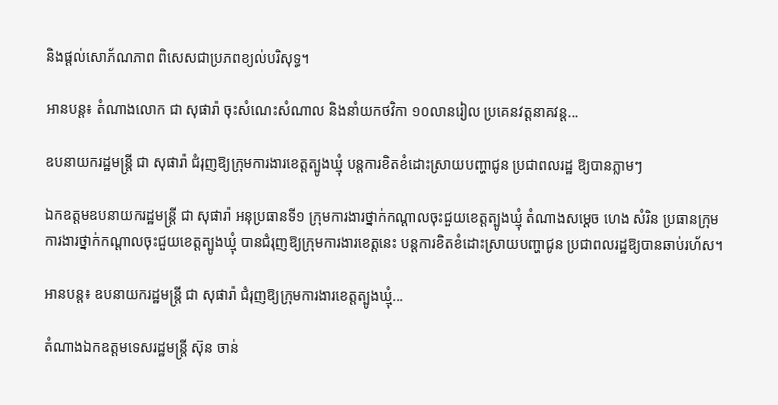និងផ្តល់សោភ័ណភាព ពិសេសជាប្រភពខ្យល់បរិសុទ្ធ។

អានបន្ត៖ តំណាងលោក ជា សុផារ៉ា ចុះសំណេះសំណាល និងនាំយកថវិកា ១០លានរៀល ប្រគេនវត្តនាគវន្ត...

ឧបនាយករដ្ឋមន្ត្រី ជា សុផារ៉ា ជំរុញឱ្យក្រុមការងារខេត្តត្បូងឃ្មុំ បន្តការខិតខំដោះស្រាយបញ្ហាជូន ប្រជាពលរដ្ឋ ឱ្យបានភ្លាមៗ

ឯកឧត្តមឧបនាយករដ្ឋមន្រ្តី ជា សុផារ៉ា អនុប្រធានទី១ ក្រុមការងារថ្នាក់កណ្តាលចុះជួយខេត្តត្បូងឃ្មុំ តំណាងសម្តេច ហេង សំរិន ប្រធានក្រុមការងារថ្នាក់កណ្តាលចុះជួយខេត្តត្បូងឃ្មុំ បានជំរុញឱ្យក្រុមការងារខេត្តនេះ បន្តការខិតខំដោះស្រាយបញ្ហាជូន ប្រជាពលរដ្ឋឱ្យបានឆាប់រហ័ស។

អានបន្ត៖ ឧបនាយករដ្ឋមន្ត្រី ជា សុផារ៉ា ជំរុញឱ្យក្រុមការងារខេត្តត្បូងឃ្មុំ...

តំណាងឯកឧត្តមទេសរដ្ឋមន្ត្រី ស៊ុន ចាន់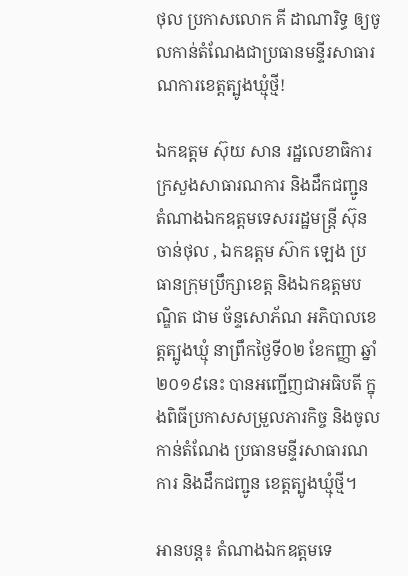ថុល ប្រកាសលោក គី ដាណារិទ្ធ ឲ្យចូលកាន់តំណែងជាប្រធានមន្ទីរសាធារណការខេត្តត្បូងឃ្មុំថ្មី!

ឯកឧត្តម ស៊ុយ សាន រដ្ឋលេខាធិការក្រសួងសាធារណការ និងដឹកជញ្ជូន តំណាងឯកឧត្តមទេសររដ្ឋមន្ត្រី ស៊ុន ចាន់ថុល , ឯកឧត្តម ស៊ាក ឡេង ប្រធានក្រុមប្រឹក្សាខេត្ត និងឯកឧត្តមបណ្ឌិត ជាម ច័ន្ទសោភ័ណ អភិបាលខេត្តត្បូងឃ្មុំ នាព្រឹកថ្ងៃទី០២ ខែកញ្ញា ឆ្នាំ២០១៩នេះ បានអញ្ជើញជាអធិបតី ក្នុងពិធីប្រកាសសម្រួលភារកិច្ច និងចូលកាន់តំណែង ប្រធានមន្ទីរសាធារណការ និងដឹកជញ្ជូន ខេត្តត្បូងឃ្មុំថ្មី។

អានបន្ត៖ តំណាងឯកឧត្តមទេ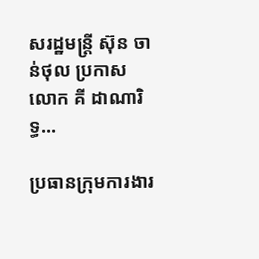សរដ្ឋមន្ត្រី ស៊ុន ចាន់ថុល ប្រកាសលោក គី ដាណារិទ្ធ...

ប្រធានក្រុមការងារ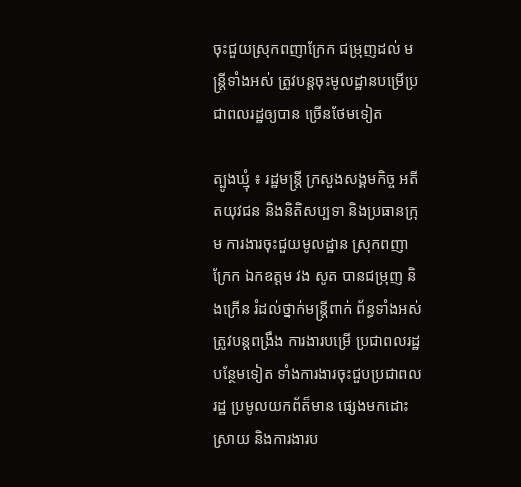ចុះជួយស្រុកពញាក្រែក ជម្រុញដល់ មន្រ្តីទាំងអស់ ត្រូវបន្តចុះមូលដ្ឋានបម្រើប្រជាពលរដ្ឋឲ្យបាន ច្រើនថែមទៀត

ត្បូងឃ្មុំ ៖ រដ្ឋមន្រ្តី ក្រសួងសង្គមកិច្ច អតីតយុវជន និងនិតិសប្បទា និងប្រធានក្រុម ការងារចុះជួយមូលដ្ឋាន ស្រុកពញាក្រែក ឯកឧត្តម វង សូត បានជម្រុញ និងក្រើន រំដល់ថ្នាក់មន្រ្តីពាក់ ព័ន្ធទាំងអស់ ត្រូវបន្តពង្រឹង ការងារបម្រើ ប្រជាពលរដ្ឋ បន្ថែមទៀត ទាំងការងារចុះជួបប្រជាពលរដ្ឋ ប្រមូលយកព័ត៏មាន ផ្សេងមកដោះស្រាយ និងការងារប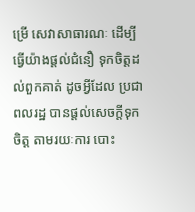ម្រើ សេវាសាធារណៈ ដើម្បី ធ្វើយ៉ាងផ្តល់ជំនឿ ទុកចិត្តដល់ពួកគាត់ ដូចអ្វីដែល ប្រជាពលរដ្ឋ បានផ្តល់សេចក្តីទុកចិត្ត តាមរយៈការ បោះ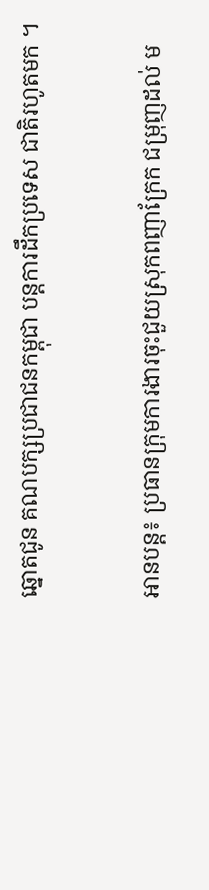ឆ្នោតជូន គណបក្សប្រជាជនកម្ពុជា បន្តការដឹកប្រទេស ជាតិរហូតមក ។

អានបន្ត៖ ប្រធានក្រុមការងារចុះជួយស្រុកពញាក្រែក ជម្រុញដល់ ម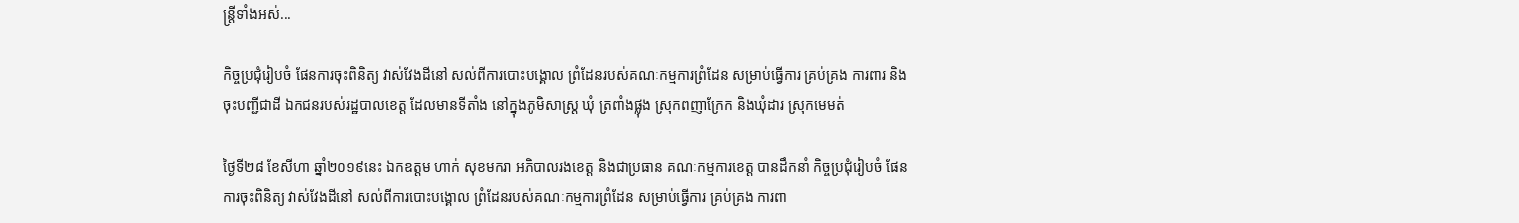ន្រ្តីទាំងអស់...

កិច្ចប្រជុំរៀបចំ ផែនការចុះពិនិត្យ វាស់វែងដីនៅ សល់ពីការបោះបង្គោល ព្រំដែនរបស់គណៈកម្មការព្រំដែន សម្រាប់ធ្វើការ គ្រប់គ្រង ការពារ និងចុះបញ្ជីជាដី ឯកជនរបស់រដ្ឋបាលខេត្ត ដែលមានទីតាំង នៅក្នុងភូមិសាស្ត្រ ឃុំ ត្រពាំងផ្លុង ស្រុកពញាក្រែក និងឃុំដារ ស្រុកមេមត់

ថ្ងៃទី២៨ ខែសីហា ឆ្នាំ២០១៩នេះ ឯកឧត្តម ហាក់ សុខមករា អភិបាលរងខេត្ត និងជាប្រធាន គណៈកម្មការខេត្ត បានដឹកនាំ កិច្ចប្រជុំរៀបចំ ផែនការចុះពិនិត្យ វាស់វែងដីនៅ សល់ពីការបោះបង្គោល ព្រំដែនរបស់គណៈកម្មការព្រំដែន សម្រាប់ធ្វើការ គ្រប់គ្រង ការពា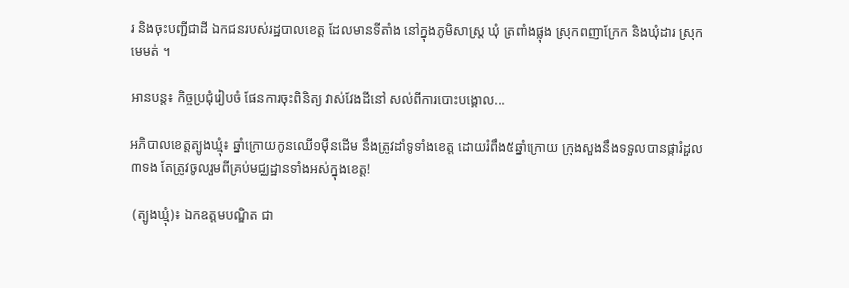រ និងចុះបញ្ជីជាដី ឯកជនរបស់រដ្ឋបាលខេត្ត ដែលមានទីតាំង នៅក្នុងភូមិសាស្ត្រ ឃុំ ត្រពាំងផ្លុង ស្រុកពញាក្រែក និងឃុំដារ ស្រុកមេមត់ ។

អានបន្ត៖ កិច្ចប្រជុំរៀបចំ ផែនការចុះពិនិត្យ វាស់វែងដីនៅ សល់ពីការបោះបង្គោល...

អភិបាលខេត្តត្បូងឃ្មុំ៖ ឆ្នាំក្រោយកូនឈើ១មុឺនដើម នឹងត្រូវដាំទូទាំងខេត្ត ដោយរំពឹង៥ឆ្នាំក្រោយ ក្រុងសួងនឹងទទួលបានផ្ការំដួល៣ទង តែត្រូវចូលរួមពីគ្រប់មជ្ឈដ្ឋានទាំងអស់ក្នុងខេត្ត!

 (ត្បូងឃ្មុំ)៖ ឯកឧត្តមបណ្ឌិត ជា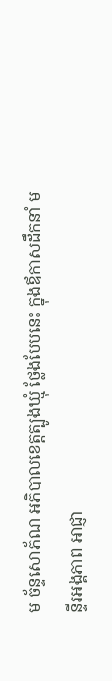ម ច័ន្ទសោភ័ណ អភិបាលខេត្តត្បូងឃ្មុំ ថ្លែងបែបនេះ ក្នុងឪកាសដឹកនាំ មន្ទីរអង្គភាព អាជ្ញា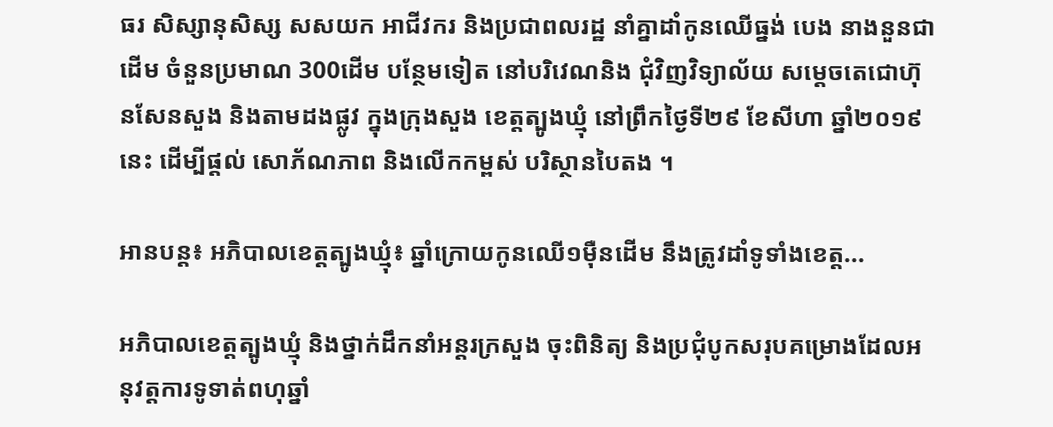ធរ សិស្សានុសិស្ស សសយក អាជីវករ និងប្រជាពលរដ្ឋ នាំគ្នាដាំកូនឈើធ្នង់ បេង នាងនួនជាដើម ចំនួនប្រមាណ 300ដើម បន្ថែមទៀត នៅបរិវេណនិង ជុំវិញវិទ្យាល័យ សម្ដេចតេជោហ៊ុនសែនសួង និងតាមដងផ្លូវ ក្នុងក្រុងសួង ខេត្តត្បូងឃ្មុំ នៅព្រឹកថ្ងៃទី២៩ ខែសីហា ឆ្នាំ២០១៩នេះ ដើម្បីផ្តល់ សោភ័ណភាព និងលើកកម្ពស់ បរិស្ថានបៃតង ។

អានបន្ត៖ អភិបាលខេត្តត្បូងឃ្មុំ៖ ឆ្នាំក្រោយកូនឈើ១មុឺនដើម នឹងត្រូវដាំទូទាំងខេត្ត...

អភិបាលខេត្តត្បូងឃ្មុំ និងថ្នាក់ដឹកនាំអន្តរក្រសួង ចុះពិនិត្យ និងប្រជុំបូកសរុបគម្រោងដែលអនុវត្តការទូទាត់ពហុឆ្នាំ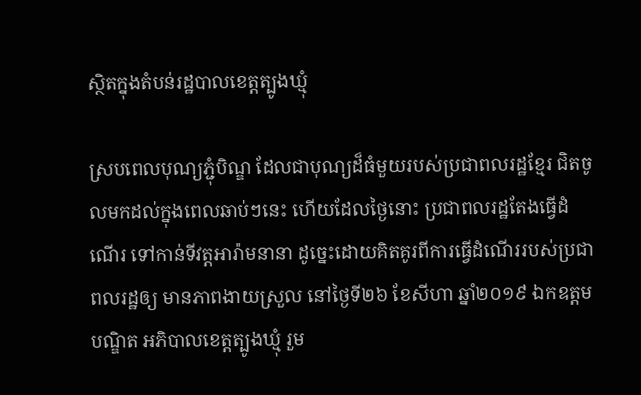ស្ថិតក្នុងតំបន់រដ្ឋបាលខេត្តត្បូងឃ្មុំ

ស្របពេលបុណ្យភ្ជុំបិណ្ឌ ដែលជាបុណ្យដ៏ធំមួយរបស់ប្រជាពលរដ្ឋខ្មែរ ជិតចូលមកដល់ក្នុងពេលឆាប់ៗនេះ ហើយដែលថ្ងៃនោះ ប្រជាពលរដ្ឋតែងធ្វើដំណើរ ទៅកាន់ទីវត្តអារ៉ាមនានា ដូច្នេះដោយគិតគូរពីការធ្វើដំណើររបស់ប្រជាពលរដ្ឋឲ្យ មានភាពងាយស្រួល នៅថ្ងៃទី២៦ ខែសីហា ឆ្នាំ២០១៩ ឯកឧត្តមបណ្ឌិត អភិបាលខេត្តត្បូងឃ្មុំ រួម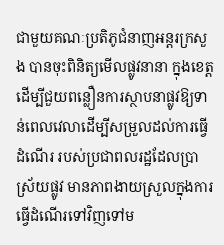ជាមួយគណៈប្រតិភូជំនាញអន្តរក្រសួង បានចុះពិនិត្យមើលផ្លូវនានា ក្នុងខេត្តដើម្បីជួយពន្លឿនការស្ថាបនាផ្លូវឱ្យទាន់ពេលវេលាដើម្បីសម្រួលដល់ការធ្វើដំណើរ របស់ប្រជាពលរដ្ឋដែលប្រាស្រ័យផ្លូវ មានភាពងាយស្រួលក្នុងការធ្វើដំណើរទៅវិញទៅម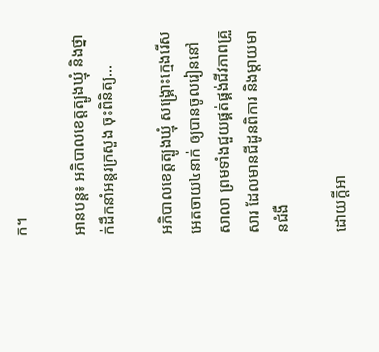ក។

អានបន្ត៖ អភិបាលខេត្តត្បូងឃ្មុំ និងថ្នាក់ដឹកនាំអន្តរក្រសួង ចុះពិនិត្យ...

អភិបាលខេត្តត្បូងឃ្មុំ សង្គ្រោះក្មេងរើសអេតចាយ៤នាក់ ឲ្យបានចូលរៀននៅសាលា ព្រមទាំងជួយផ្គត់ផ្គង់ជីវភាពគ្រួសារ ដែលមានជីដូនពិការ និងម្តាយមានជំងឺ

ដោយក្ដីអា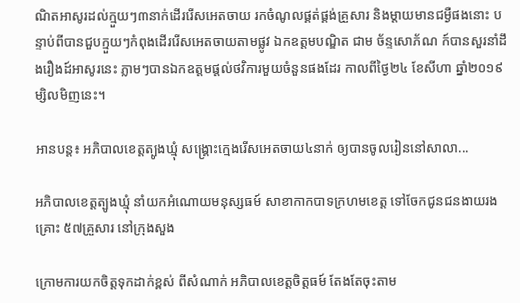ណិតអាសូរដល់ក្មួយៗ៣នាក់ដើររើសអេតចាយ រកចំណូលផ្គត់ផ្គង់គ្រួសារ និងម្ដាយមានជម្ងឺផងនោះ បន្ទាប់ពីបានជួបក្មួយៗកំពុងដើររើសអេតចាយតាមផ្លូវ ឯកឧត្តមបណ្ឌិត ជាម ច័ន្ទសោភ័ណ ក៍បានសួរនាំដឹងរឿងដ៍អាសូរនេះ ភ្លាមៗបានឯកឧត្តមផ្តល់ថវិការមួយចំនួនផងដែរ កាលពីថ្ងៃ២៤ ខែសីហា ឆ្នាំ២០១៩ម្សិលមិញនេះ។

អានបន្ត៖ អភិបាលខេត្តត្បូងឃ្មុំ សង្គ្រោះក្មេងរើសអេតចាយ៤នាក់ ឲ្យបានចូលរៀននៅសាលា...

អភិបាលខេត្តត្បូងឃ្មុំ នាំយកអំណោយមនុស្សធម៍ សាខាកាកបាទក្រហមខេត្ត ទៅចែកជូនជនងាយរងគ្រោះ ៥៧គ្រួសារ នៅក្រុងសួង

ក្រោមការយកចិត្តទុកដាក់ខ្ពស់ ពីសំណាក់ អភិបាលខេត្តចិត្តធម៍ តែងតែចុះតាម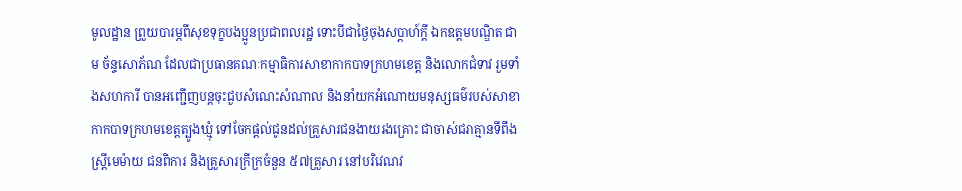មូលដ្ឋាន ព្រួយបារម្ភពីសុខទុក្ខបងប្អូនប្រជាពលរដ្ឋ ទោះបីជាថ្ងៃចុងសប្តាហ៍ក្តី ឯកឧត្តមបណ្ឌិត ជាម ច័ន្ទសោភ័ណ ដែលជាប្រធានគណៈកម្មាធិការសាខាកាកបាទក្រហមខេត្ត និងលោកជំទាវ រួមទាំងសហការី បានអញ្ជើញបន្តចុះជួបសំណេះសំណាល និងនាំយកអំណោយមនុស្សធម៌របស់សាខាកាកបាទក្រហមខេត្តត្បូងឃ្មុំ ទៅចែកផ្តល់ជូនដល់គ្រួសារជនងាយរងគ្រោះ ជាចាស់ជរាគ្មានទីពឹង ស្ត្រីមេម៉ាយ ជនពិការ និងគ្រួសារក្រីក្រចំនួន ៥៧គ្រួសារ នៅបរិវេណវ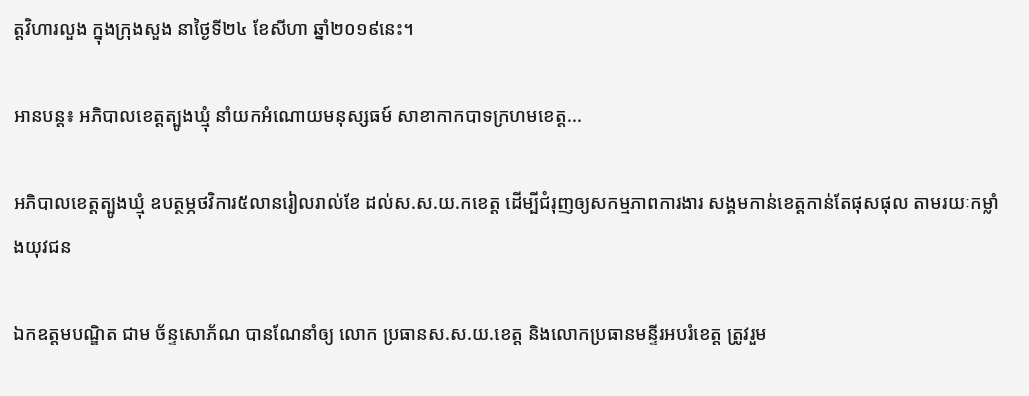ត្តវិហារលួង ក្នុងក្រុងសួង នាថ្ងៃទី២៤ ខែសីហា ឆ្នាំ២០១៩នេះ។

អានបន្ត៖ អភិបាលខេត្តត្បូងឃ្មុំ នាំយកអំណោយមនុស្សធម៍ សាខាកាកបាទក្រហមខេត្ត...

អភិបាលខេត្តត្បូងឃ្មុំ ឧបត្ថម្ភថវិការ៥លានរៀលរាល់ខែ ដល់ស.ស.យ.កខេត្ត ដើម្បីជំរុញឲ្យសកម្មភាពការងារ សង្គមកាន់ខេត្តកាន់តែផុសផុល តាមរយៈកម្លាំងយុវជន

ឯកឧត្តមបណ្ឌិត ជាម ច័ន្ទសោភ័ណ បានណែនាំឲ្យ លោក ប្រធានស.ស.យ.ខេត្ត និងលោកប្រធានមន្ទីរអបរំខេត្ត ត្រូវរួម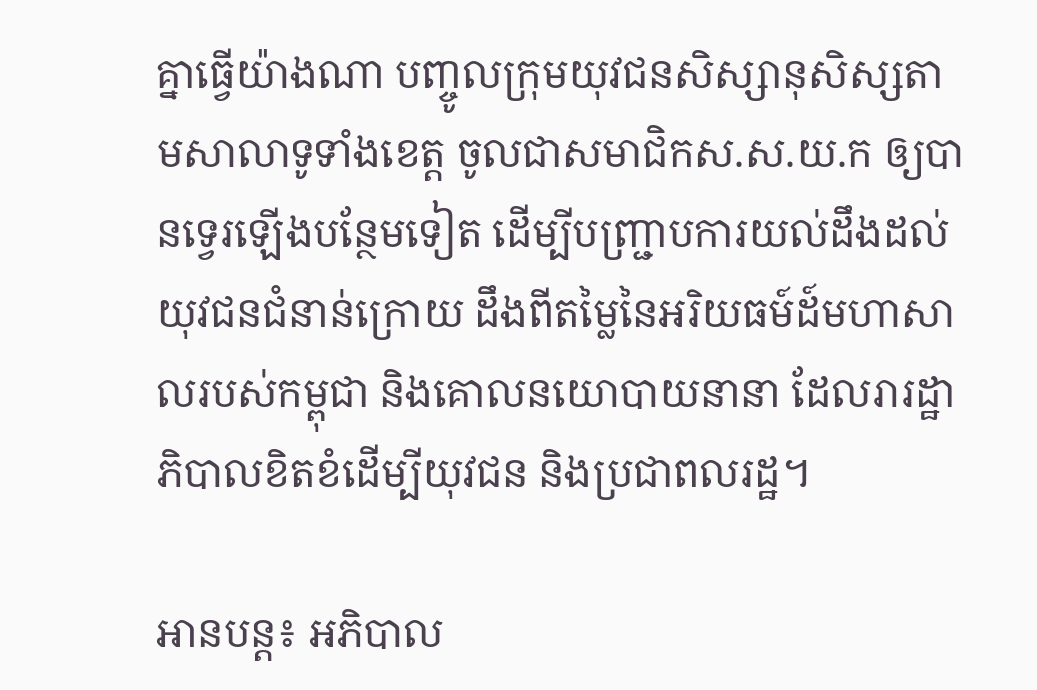គ្នាធ្វើយ៉ាងណា បញ្ចូលក្រុមយុវជនសិស្សានុសិស្សតាមសាលាទូទាំងខេត្ត ចូលជាសមាជិកស.ស.យ.ក ឲ្យបានទ្វេរឡើងបន្ថែមទៀត ដើម្បីបញ្ជ្រាបការយល់ដឹងដល់យុវជនជំនាន់ក្រោយ ដឹងពីតម្លៃនៃអរិយធម៍ដ៍មហាសាលរបស់កម្ពុជា និងគោលនយោបាយនានា ដែលរារដ្ឋាភិបាលខិតខំដើម្បីយុវជន និងប្រជាពលរដ្ឋ។

អានបន្ត៖ អភិបាល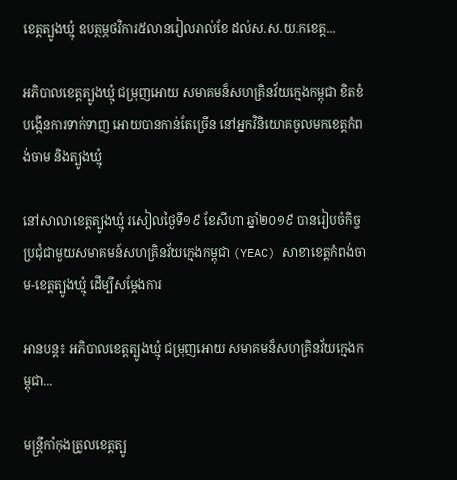ខេត្តត្បូងឃ្មុំ ឧបត្ថម្ភថវិការ៥លានរៀលរាល់ខែ ដល់ស.ស.យ.កខេត្ត...

អភិបាលខេត្តត្បូងឃ្មុំ ជម្រុញអោយ សមាគមន៏សហគ្រិនវ័យក្មេងកម្ពុជា ខិតខំបង្កើនការទាក់ទាញ អោយបានកាន់តែច្រើន នៅអ្នកវិនិយោគចូលមកខេត្តកំពង់ចាម និងត្បូងឃ្មុំ

នៅសាលាខេត្តត្បូងឃ្មុំ រសៀលថ្ងៃទី១៩ ខែសីហា ឆ្នាំ២០១៩ បានរៀបចំកិច្ចប្រជុំជាមួយសមាគមន៍សហគ្រិនវ័យក្មេងកម្ពុជា (YEAC) សាខាខេត្តកំពង់ចាម-ខេត្តត្បូងឃ្មុំ ដើម្បីសម្តែងការ

អានបន្ត៖ អភិបាលខេត្តត្បូងឃ្មុំ ជម្រុញអោយ សមាគមន៏សហគ្រិនវ័យក្មេងកម្ពុជា...

មន្ត្រីកាំកុងត្រូលខេត្តត្បូ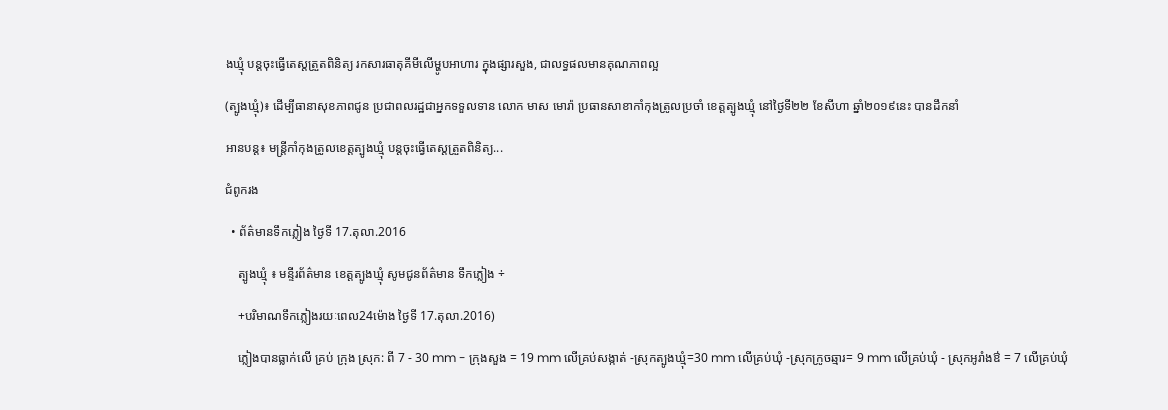ងឃ្មុំ បន្តចុះធ្វើតេស្តត្រួតពិនិត្យ រកសារធាតុគីមីលើម្ហូបអាហារ ក្នុងផ្សារសួង, ជាលទ្ធផលមានគុណភាពល្អ

(ត្បូងឃ្មុំ)៖ ដើម្បីធានាសុខភាពជូន ប្រជាពលរដ្ឋជាអ្នកទទួលទាន លោក មាស មោរ៉ា ប្រធានសាខាកាំកុងត្រូលប្រចាំ ខេត្តត្បូងឃ្មុំ នៅថ្ងៃទី២២ ខែសីហា ឆ្នាំ២០១៩នេះ បានដឹកនាំ

អានបន្ត៖ មន្ត្រីកាំកុងត្រូលខេត្តត្បូងឃ្មុំ បន្តចុះធ្វើតេស្តត្រួតពិនិត្យ...

ជំពូករង

  • ព័ត៌មានទឹកភ្លៀង ថ្ងៃទី 17.តុលា.2016

    ត្បូងឃ្មុំ ៖ មន្ទីរព័ត៌មាន ខេត្តត្បូងឃ្មុំ សូមជូនព័ត៌មាន ទឹកភ្លៀង ÷

    +បរិមាណទឹកភ្លៀងរយៈពេល24ម៉ោង ថ្ងៃទី 17.តុលា.2016)

    ភ្លៀងបានធ្លាក់លើ គ្រប់ ក្រុង ស្រុក: ពី 7 - 30 mm - ក្រុងសួង = 19 mm លើគ្រប់សង្កាត់ -ស្រុកត្បូងឃ្មុំ=30 mm លើគ្រប់ឃុំ -ស្រុកក្រូចឆ្មារ= 9 mm លើគ្រប់ឃុំ - ស្រុកអូរាំងឳ = 7 លើគ្រប់ឃុំ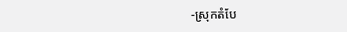-ស្រុកតំបែ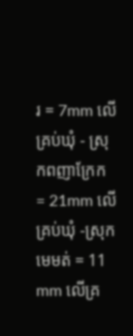រ = 7mm លើគ្រប់ឃុំ - ស្រុកពញាក្រែក = 21mm លើគ្រប់ឃុំ -ស្រុកមេមត់ = 11 mm លើគ្រ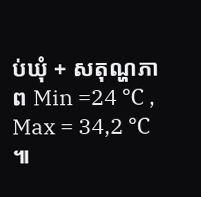ប់ឃុំ + សតុណ្ហភាព Min =24 ℃ , Max = 34,2 ℃ ៕